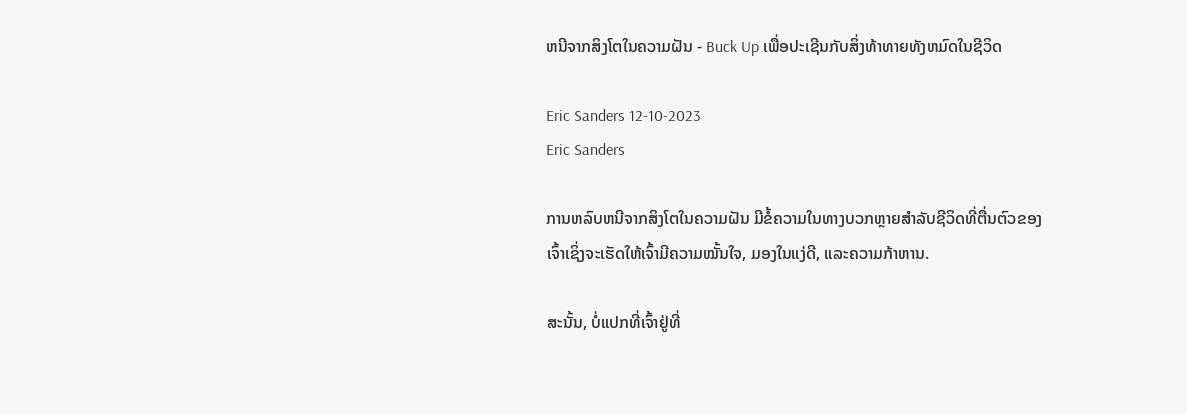ຫນີຈາກສິງໂຕໃນຄວາມຝັນ - Buck Up ເພື່ອປະເຊີນກັບສິ່ງທ້າທາຍທັງຫມົດໃນຊີວິດ

Eric Sanders 12-10-2023
Eric Sanders

ການຫລົບຫນີຈາກສິງໂຕໃນຄວາມຝັນ ມີຂໍ້ຄວາມໃນທາງບວກຫຼາຍສໍາລັບຊີວິດທີ່ຕື່ນຕົວຂອງເຈົ້າເຊິ່ງຈະເຮັດໃຫ້ເຈົ້າມີຄວາມໝັ້ນໃຈ, ມອງໃນແງ່ດີ, ແລະຄວາມກ້າຫານ.

ສະນັ້ນ, ບໍ່ແປກທີ່ເຈົ້າຢູ່ທີ່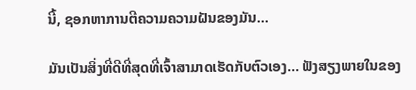ນີ້, ຊອກຫາການຕີຄວາມຄວາມຝັນຂອງມັນ…

ມັນເປັນສິ່ງທີ່ດີທີ່ສຸດທີ່ເຈົ້າສາມາດເຮັດກັບຕົວເອງ… ຟັງສຽງພາຍໃນຂອງ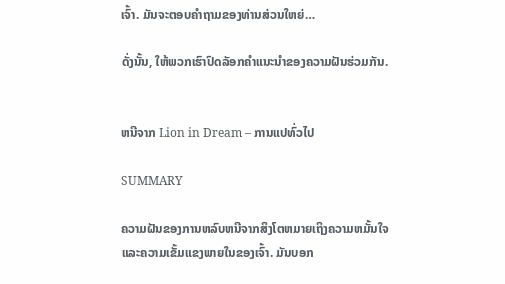ເຈົ້າ. ມັນຈະຕອບຄໍາຖາມຂອງທ່ານສ່ວນໃຫຍ່…

ດັ່ງນັ້ນ, ໃຫ້ພວກເຮົາປົດລັອກຄໍາແນະນໍາຂອງຄວາມຝັນຮ່ວມກັນ.


ຫນີຈາກ Lion in Dream – ການແປທົ່ວໄປ

SUMMARY

ຄວາມຝັນຂອງການຫລົບຫນີຈາກສິງໂຕຫມາຍເຖິງຄວາມຫມັ້ນໃຈແລະຄວາມເຂັ້ມແຂງພາຍໃນຂອງເຈົ້າ. ມັນບອກ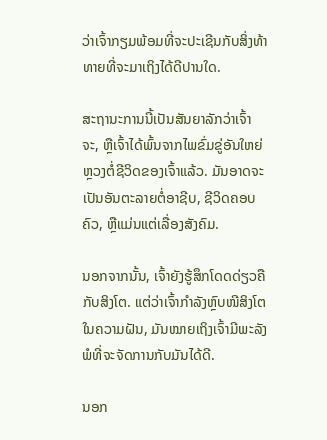ວ່າເຈົ້າກຽມພ້ອມທີ່ຈະປະເຊີນກັບສິ່ງທ້າທາຍທີ່ຈະມາເຖິງໄດ້ດີປານໃດ.

ສະຖານະການນີ້ເປັນສັນຍາລັກວ່າເຈົ້າຈະ, ຫຼືເຈົ້າໄດ້ພົ້ນຈາກໄພຂົ່ມຂູ່ອັນໃຫຍ່ຫຼວງຕໍ່ຊີວິດຂອງເຈົ້າແລ້ວ. ມັນອາດຈະເປັນອັນຕະລາຍຕໍ່ອາຊີບ, ຊີວິດຄອບຄົວ, ຫຼືແມ່ນແຕ່ເລື່ອງສັງຄົມ.

ນອກຈາກນັ້ນ, ເຈົ້າຍັງຮູ້ສຶກໂດດດ່ຽວຄືກັບສິງໂຕ. ແຕ່ວ່າເຈົ້າກຳລັງຫຼົບໜີສິງໂຕໃນຄວາມຝັນ, ມັນໝາຍເຖິງເຈົ້າມີພະລັງພໍທີ່ຈະຈັດການກັບມັນໄດ້ດີ.

ນອກ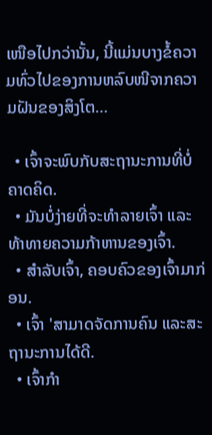ເໜືອໄປກວ່ານັ້ນ, ນີ້ແມ່ນບາງຂໍ້ຄວາມທົ່ວໄປຂອງການຫລົບໜີຈາກຄວາມຝັນຂອງສິງໂຕ…

  • ເຈົ້າຈະພົບກັບສະຖານະການທີ່ບໍ່ຄາດຄິດ.
  • ມັນບໍ່ງ່າຍທີ່ຈະທຳລາຍເຈົ້າ ແລະທ້າທາຍຄວາມກ້າຫານຂອງເຈົ້າ.
  • ສຳລັບເຈົ້າ, ຄອບຄົວຂອງເຈົ້າມາກ່ອນ.
  • ເຈົ້າ 'ສາມາດຈັດການຄົນ ແລະສະຖານະການໄດ້ດີ.
  • ເຈົ້າກຳ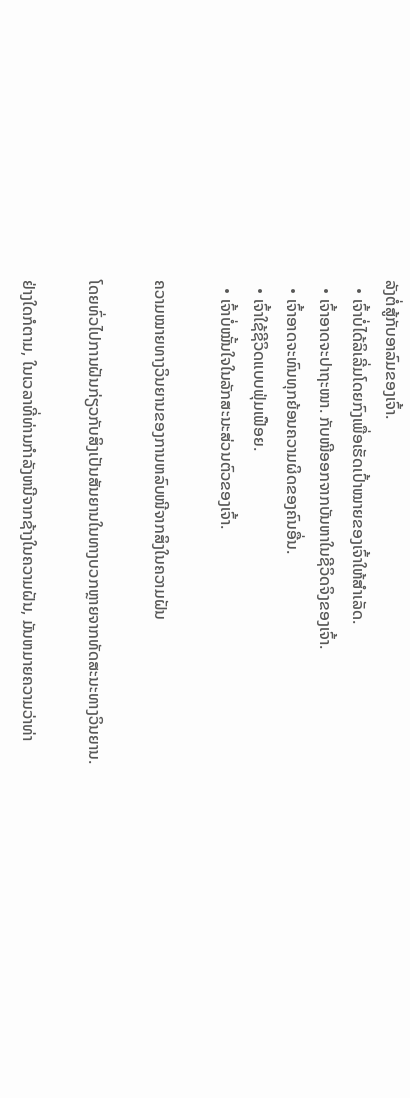ລັງຕໍ່ສູ້ກັບອາລົມຂອງເຈົ້າ.
  • ເຈົ້າບໍ່ໄດ້ລິເລີ່ມໂດຍກົງເພື່ອເຮັດເປົ້າໝາຍຂອງເຈົ້າໃຫ້ສຳເລັດ.
  • ເຈົ້າອາດຈະປາຖະໜາ. ກັບໜີອອກຈາກບັນຫາໃນຊີວິດຈິງຂອງເຈົ້າ.
  • ເຈົ້າອາດຈະທົນທຸກຍ້ອນຄວາມຜິດຂອງຄົນອື່ນ.
  • ເຈົ້າໃຊ້ຊີວິດແບບຟຸ່ມເຟືອຍ.
  • ເຈົ້າບໍ່ໝັ້ນໃຈໃນລັກສະນະສ່ວນຕົວຂອງເຈົ້າ.

ຄວາມໝາຍທາງວິນຍານຂອງການຫລົບໜີຈາກສິງໃນຄວາມຝັນ

ໂດຍທົ່ວໄປການຝັນກ່ຽວກັບສິງເປັນສັນຍານໃນທາງບວກຫຼາຍຈາກທັດສະນະທາງວິນຍານ.

ຢ່າງໃດກໍຕາມ, ໃນເວລາທີ່ທ່ານກໍາລັງຫນີຈາກຊ້າງໃນຄວາມຝັນ, ມັນຫມາຍຄວາມວ່າທ່າ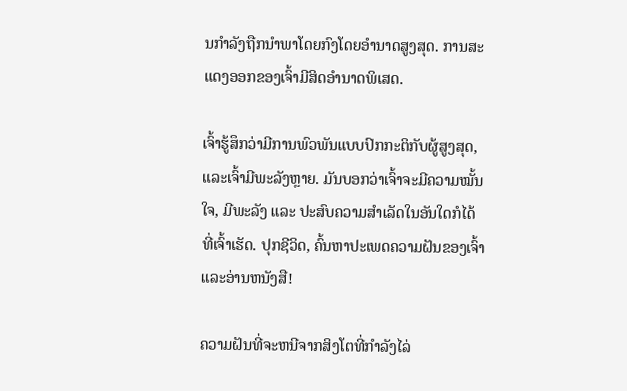ນກໍາລັງຖືກນໍາພາໂດຍກົງໂດຍອໍານາດສູງສຸດ. ການສະແດງອອກຂອງເຈົ້າມີສິດອຳນາດພິເສດ.

ເຈົ້າຮູ້ສຶກວ່າມີການພົວພັນແບບປົກກະຕິກັບຜູ້ສູງສຸດ, ແລະເຈົ້າມີພະລັງຫຼາຍ. ມັນບອກວ່າເຈົ້າຈະມີຄວາມໝັ້ນໃຈ, ມີພະລັງ ແລະ ປະສົບຄວາມສຳເລັດໃນອັນໃດກໍໄດ້ທີ່ເຈົ້າເຮັດ. ປຸກຊີວິດ, ຄົ້ນຫາປະເພດຄວາມຝັນຂອງເຈົ້າແລະອ່ານຫນັງສື!

ຄວາມຝັນທີ່ຈະຫນີຈາກສິງໂຕທີ່ກໍາລັງໄລ່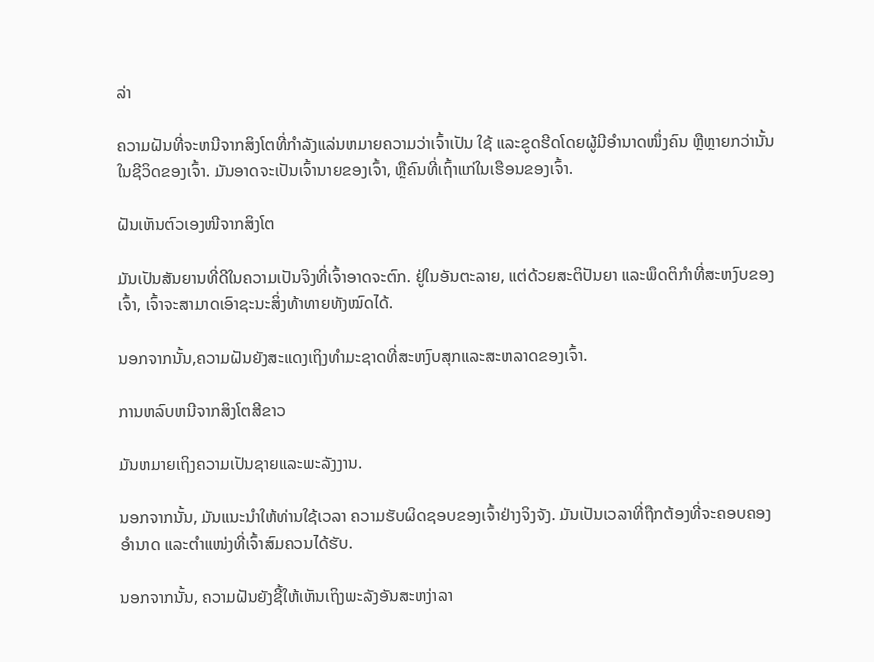ລ່າ

ຄວາມຝັນທີ່ຈະຫນີຈາກສິງໂຕທີ່ກໍາລັງແລ່ນຫມາຍຄວາມວ່າເຈົ້າເປັນ ໃຊ້ ແລະຂູດຮີດໂດຍຜູ້ມີອໍານາດໜຶ່ງຄົນ ຫຼືຫຼາຍກວ່ານັ້ນໃນຊີວິດຂອງເຈົ້າ. ມັນອາດຈະເປັນເຈົ້ານາຍຂອງເຈົ້າ, ຫຼືຄົນທີ່ເຖົ້າແກ່ໃນເຮືອນຂອງເຈົ້າ.

ຝັນເຫັນຕົວເອງໜີຈາກສິງໂຕ

ມັນເປັນສັນຍານທີ່ດີໃນຄວາມເປັນຈິງທີ່ເຈົ້າອາດຈະຕົກ. ຢູ່ໃນອັນຕະລາຍ, ແຕ່ດ້ວຍສະຕິປັນຍາ ແລະພຶດຕິກໍາທີ່ສະຫງົບຂອງເຈົ້າ, ເຈົ້າຈະສາມາດເອົາຊະນະສິ່ງທ້າທາຍທັງໝົດໄດ້.

ນອກຈາກນັ້ນ,ຄວາມຝັນຍັງສະແດງເຖິງທໍາມະຊາດທີ່ສະຫງົບສຸກແລະສະຫລາດຂອງເຈົ້າ.

ການຫລົບຫນີຈາກສິງໂຕສີຂາວ

ມັນຫມາຍເຖິງຄວາມເປັນຊາຍແລະພະລັງງານ.

ນອກຈາກນັ້ນ, ມັນແນະນໍາໃຫ້ທ່ານໃຊ້ເວລາ ຄວາມຮັບຜິດຊອບຂອງເຈົ້າຢ່າງຈິງຈັງ. ມັນເປັນເວລາທີ່ຖືກຕ້ອງທີ່ຈະຄອບຄອງອຳນາດ ແລະຕຳແໜ່ງທີ່ເຈົ້າສົມຄວນໄດ້ຮັບ.

ນອກຈາກນັ້ນ, ຄວາມຝັນຍັງຊີ້ໃຫ້ເຫັນເຖິງພະລັງອັນສະຫງ່າລາ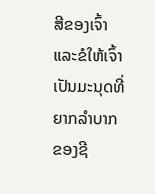ສີຂອງເຈົ້າ ແລະຂໍໃຫ້ເຈົ້າເປັນມະນຸດທີ່ຍາກລຳບາກຂອງຊີ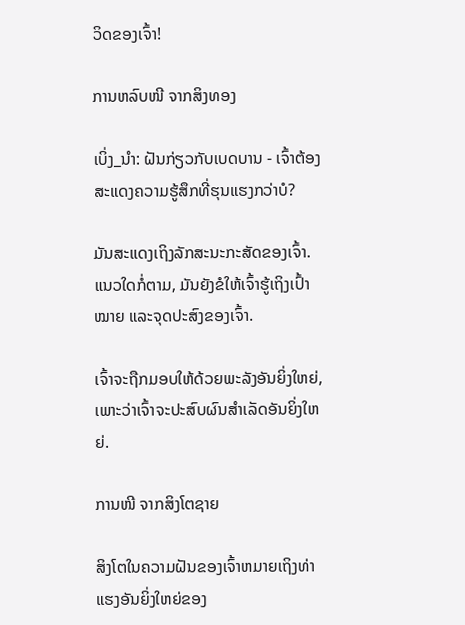ວິດຂອງເຈົ້າ!

ການຫລົບໜີ ຈາກສິງທອງ

ເບິ່ງ_ນຳ: ຝັນກ່ຽວກັບເບດບານ - ເຈົ້າຕ້ອງສະແດງຄວາມຮູ້ສຶກທີ່ຮຸນແຮງກວ່າບໍ?

ມັນສະແດງເຖິງລັກສະນະກະສັດຂອງເຈົ້າ. ແນວໃດກໍ່ຕາມ, ມັນຍັງຂໍໃຫ້ເຈົ້າຮູ້ເຖິງເປົ້າໝາຍ ແລະຈຸດປະສົງຂອງເຈົ້າ.

ເຈົ້າຈະຖືກມອບໃຫ້ດ້ວຍພະລັງອັນຍິ່ງໃຫຍ່, ເພາະວ່າເຈົ້າຈະປະສົບຜົນສຳເລັດອັນຍິ່ງໃຫຍ່.

ການໜີ ຈາກສິງໂຕຊາຍ

ສິງໂຕໃນຄວາມຝັນຂອງເຈົ້າຫມາຍເຖິງທ່າແຮງອັນຍິ່ງໃຫຍ່ຂອງ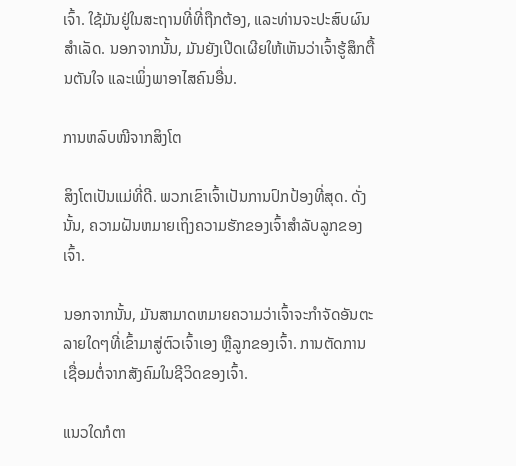ເຈົ້າ. ໃຊ້ມັນຢູ່ໃນສະຖານທີ່ທີ່ຖືກຕ້ອງ, ແລະທ່ານຈະປະສົບຜົນສໍາເລັດ. ນອກຈາກນັ້ນ, ມັນຍັງເປີດເຜີຍໃຫ້ເຫັນວ່າເຈົ້າຮູ້ສຶກຕື້ນຕັນໃຈ ແລະເພິ່ງພາອາໄສຄົນອື່ນ.

ການຫລົບໜີຈາກສິງໂຕ

ສິງໂຕເປັນແມ່ທີ່ດີ. ພວກເຂົາເຈົ້າເປັນການປົກປ້ອງທີ່ສຸດ. ດັ່ງນັ້ນ, ຄວາມຝັນຫມາຍເຖິງຄວາມຮັກຂອງເຈົ້າສໍາລັບລູກຂອງເຈົ້າ.

ນອກຈາກນັ້ນ, ມັນສາມາດຫມາຍຄວາມວ່າເຈົ້າຈະກໍາຈັດອັນຕະລາຍໃດໆທີ່ເຂົ້າມາສູ່ຕົວເຈົ້າເອງ ຫຼືລູກຂອງເຈົ້າ. ການຕັດການເຊື່ອມຕໍ່ຈາກສັງຄົມໃນຊີວິດຂອງເຈົ້າ.

ແນວໃດກໍຕາ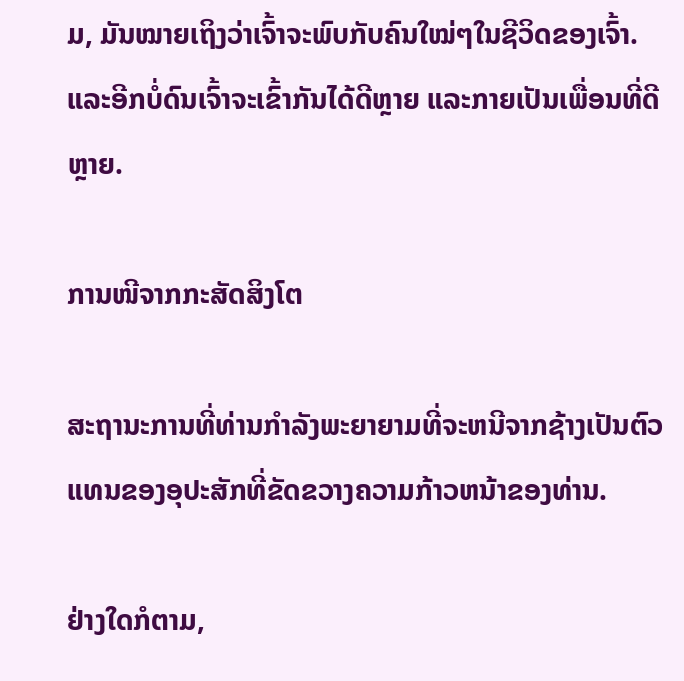ມ, ມັນໝາຍເຖິງວ່າເຈົ້າຈະພົບກັບຄົນໃໝ່ໆໃນຊີວິດຂອງເຈົ້າ. ແລະອີກບໍ່ດົນເຈົ້າຈະເຂົ້າກັນໄດ້ດີຫຼາຍ ແລະກາຍເປັນເພື່ອນທີ່ດີຫຼາຍ.

ການໜີຈາກກະສັດສິງໂຕ

ສະຖານະການທີ່ທ່ານກໍາລັງພະຍາຍາມທີ່ຈະຫນີຈາກຊ້າງເປັນຕົວແທນຂອງອຸປະສັກທີ່ຂັດຂວາງຄວາມກ້າວຫນ້າຂອງທ່ານ.

ຢ່າງໃດກໍຕາມ,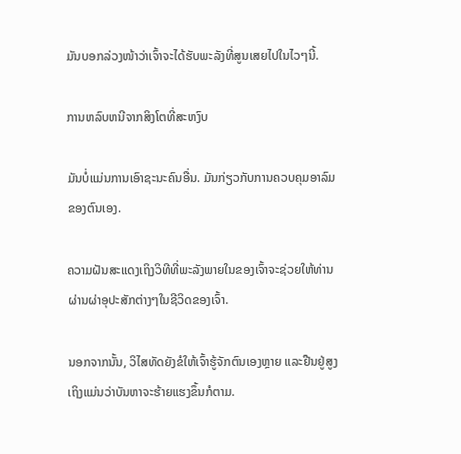ມັນບອກລ່ວງໜ້າວ່າເຈົ້າຈະໄດ້ຮັບພະລັງທີ່ສູນເສຍໄປໃນໄວໆນີ້.

ການຫລົບຫນີຈາກສິງໂຕທີ່ສະຫງົບ

ມັນບໍ່ແມ່ນການເອົາຊະນະຄົນອື່ນ. ມັນກ່ຽວກັບການຄວບຄຸມອາລົມຂອງຕົນເອງ.

ຄວາມຝັນສະແດງເຖິງວິທີທີ່ພະລັງພາຍໃນຂອງເຈົ້າຈະຊ່ວຍໃຫ້ທ່ານຜ່ານຜ່າອຸປະສັກຕ່າງໆໃນຊີວິດຂອງເຈົ້າ.

ນອກຈາກນັ້ນ, ວິໄສທັດຍັງຂໍໃຫ້ເຈົ້າຮູ້ຈັກຕົນເອງຫຼາຍ ແລະຢືນຢູ່ສູງ ເຖິງແມ່ນວ່າບັນຫາຈະຮ້າຍແຮງຂຶ້ນກໍຕາມ.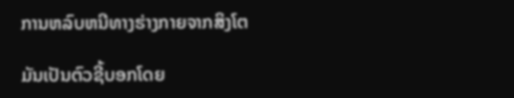ການຫລົບຫນີທາງຮ່າງກາຍຈາກສິງໂຕ

ມັນເປັນຕົວຊີ້ບອກໂດຍ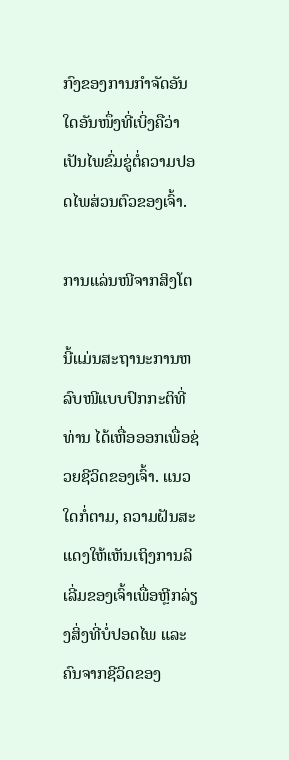ກົງຂອງການກຳຈັດອັນໃດອັນໜຶ່ງທີ່ເບິ່ງຄືວ່າເປັນໄພຂົ່ມຂູ່ຕໍ່ຄວາມປອດໄພສ່ວນຕົວຂອງເຈົ້າ.

ການແລ່ນໜີຈາກສິງໂຕ

ນີ້ແມ່ນສະຖານະການຫລົບໜີແບບປົກກະຕິທີ່ທ່ານ ໄດ້ເຫື່ອອອກເພື່ອຊ່ວຍຊີວິດຂອງເຈົ້າ. ແນວໃດກໍ່ຕາມ, ຄວາມຝັນສະແດງໃຫ້ເຫັນເຖິງການລິເລີ່ມຂອງເຈົ້າເພື່ອຫຼີກລ່ຽງສິ່ງທີ່ບໍ່ປອດໄພ ແລະ ຄົນຈາກຊີວິດຂອງ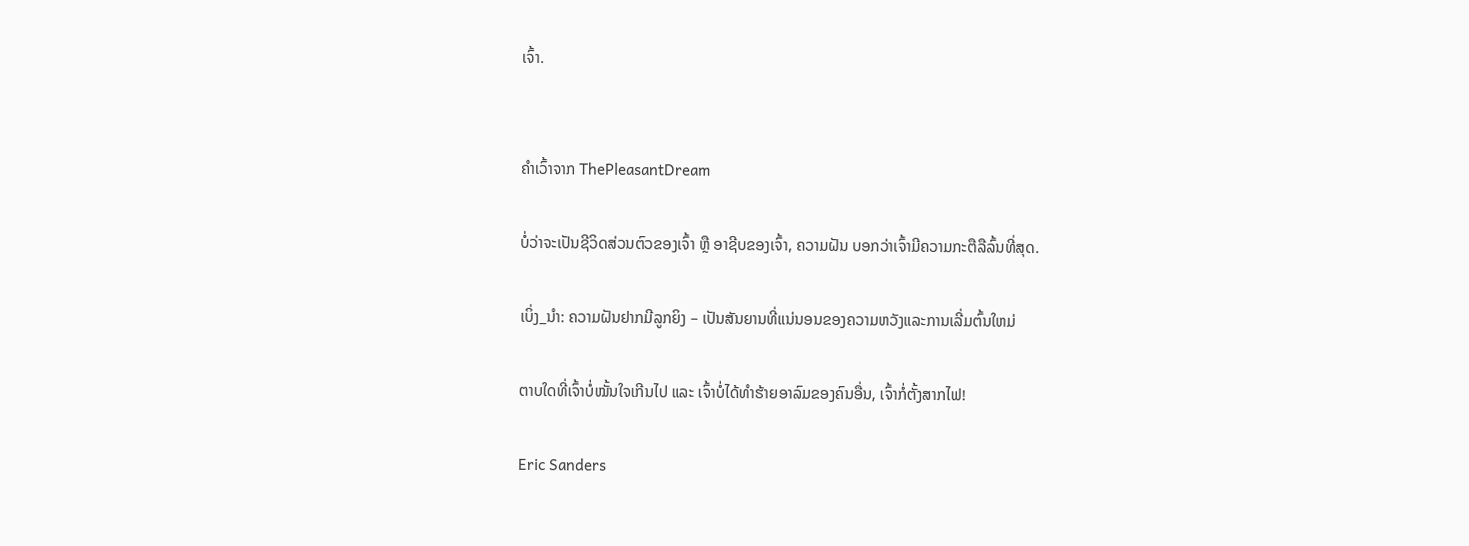ເຈົ້າ.


ຄຳເວົ້າຈາກ ThePleasantDream

ບໍ່ວ່າຈະເປັນຊີວິດສ່ວນຕົວຂອງເຈົ້າ ຫຼື ອາຊີບຂອງເຈົ້າ, ຄວາມຝັນ ບອກວ່າເຈົ້າມີຄວາມກະຕືລືລົ້ນທີ່ສຸດ.

ເບິ່ງ_ນຳ: ຄວາມຝັນຢາກມີລູກຍິງ – ເປັນສັນຍານທີ່ແນ່ນອນຂອງຄວາມຫວັງແລະການເລີ່ມຕົ້ນໃຫມ່

ຕາບໃດທີ່ເຈົ້າບໍ່ໝັ້ນໃຈເກີນໄປ ແລະ ເຈົ້າບໍ່ໄດ້ທຳຮ້າຍອາລົມຂອງຄົນອື່ນ, ເຈົ້າກໍ່ຕັ້ງສາກໄຟ!

Eric Sanders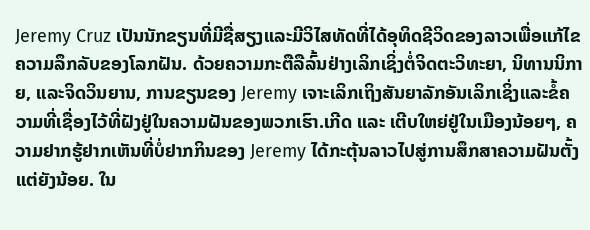Jeremy Cruz ເປັນນັກຂຽນທີ່ມີຊື່ສຽງແລະມີວິໄສທັດທີ່ໄດ້ອຸທິດຊີວິດຂອງລາວເພື່ອແກ້ໄຂຄວາມລຶກລັບຂອງໂລກຝັນ. ດ້ວຍຄວາມກະຕືລືລົ້ນຢ່າງເລິກເຊິ່ງຕໍ່ຈິດຕະວິທະຍາ, ນິທານນິກາຍ, ແລະຈິດວິນຍານ, ການຂຽນຂອງ Jeremy ເຈາະເລິກເຖິງສັນຍາລັກອັນເລິກເຊິ່ງແລະຂໍ້ຄວາມທີ່ເຊື່ອງໄວ້ທີ່ຝັງຢູ່ໃນຄວາມຝັນຂອງພວກເຮົາ.ເກີດ ແລະ ເຕີບໃຫຍ່ຢູ່ໃນເມືອງນ້ອຍໆ, ຄວາມຢາກຮູ້ຢາກເຫັນທີ່ບໍ່ຢາກກິນຂອງ Jeremy ໄດ້ກະຕຸ້ນລາວໄປສູ່ການສຶກສາຄວາມຝັນຕັ້ງແຕ່ຍັງນ້ອຍ. ໃນ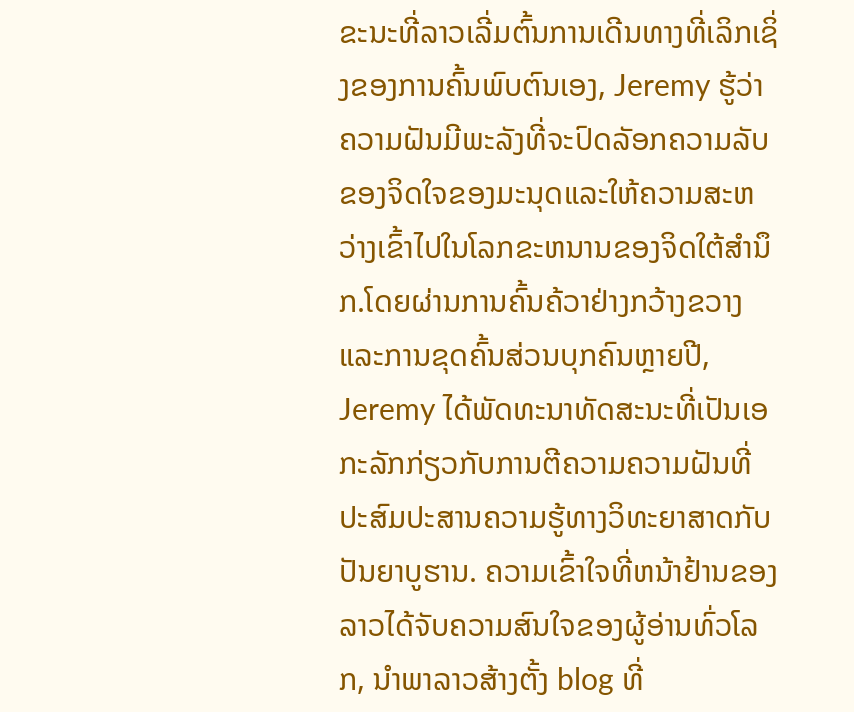ຂະນະທີ່ລາວເລີ່ມຕົ້ນການເດີນທາງທີ່ເລິກເຊິ່ງຂອງການຄົ້ນພົບຕົນເອງ, Jeremy ຮູ້ວ່າຄວາມຝັນມີພະລັງທີ່ຈະປົດລັອກຄວາມລັບຂອງຈິດໃຈຂອງມະນຸດແລະໃຫ້ຄວາມສະຫວ່າງເຂົ້າໄປໃນໂລກຂະຫນານຂອງຈິດໃຕ້ສໍານຶກ.ໂດຍຜ່ານການຄົ້ນຄ້ວາຢ່າງກວ້າງຂວາງແລະການຂຸດຄົ້ນສ່ວນບຸກຄົນຫຼາຍປີ, Jeremy ໄດ້ພັດທະນາທັດສະນະທີ່ເປັນເອກະລັກກ່ຽວກັບການຕີຄວາມຄວາມຝັນທີ່ປະສົມປະສານຄວາມຮູ້ທາງວິທະຍາສາດກັບປັນຍາບູຮານ. ຄວາມເຂົ້າໃຈທີ່ຫນ້າຢ້ານຂອງລາວໄດ້ຈັບຄວາມສົນໃຈຂອງຜູ້ອ່ານທົ່ວໂລກ, ນໍາພາລາວສ້າງຕັ້ງ blog ທີ່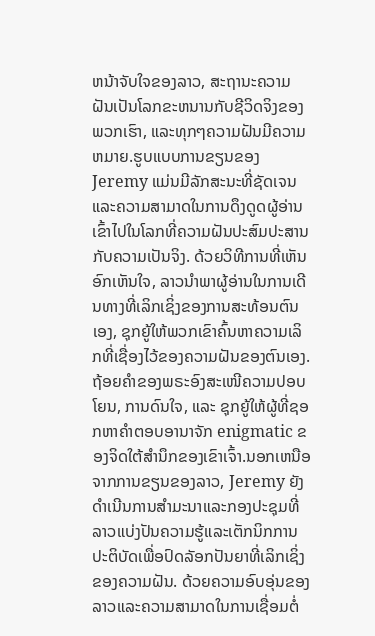ຫນ້າຈັບໃຈຂອງລາວ, ສະຖານະຄວາມຝັນເປັນໂລກຂະຫນານກັບຊີວິດຈິງຂອງພວກເຮົາ, ແລະທຸກໆຄວາມຝັນມີຄວາມຫມາຍ.ຮູບແບບການຂຽນຂອງ Jeremy ແມ່ນມີລັກສະນະທີ່ຊັດເຈນແລະຄວາມສາມາດໃນການດຶງດູດຜູ້ອ່ານເຂົ້າໄປໃນໂລກທີ່ຄວາມຝັນປະສົມປະສານກັບຄວາມເປັນຈິງ. ດ້ວຍວິທີການທີ່ເຫັນອົກເຫັນໃຈ, ລາວນໍາພາຜູ້ອ່ານໃນການເດີນທາງທີ່ເລິກເຊິ່ງຂອງການສະທ້ອນຕົນເອງ, ຊຸກຍູ້ໃຫ້ພວກເຂົາຄົ້ນຫາຄວາມເລິກທີ່ເຊື່ອງໄວ້ຂອງຄວາມຝັນຂອງຕົນເອງ. ຖ້ອຍຄຳຂອງພຣະອົງສະເໜີຄວາມປອບໂຍນ, ການດົນໃຈ, ແລະ ຊຸກຍູ້ໃຫ້ຜູ້ທີ່ຊອກຫາຄຳຕອບອານາຈັກ enigmatic ຂອງຈິດໃຕ້ສໍານຶກຂອງເຂົາເຈົ້າ.ນອກເຫນືອຈາກການຂຽນຂອງລາວ, Jeremy ຍັງດໍາເນີນການສໍາມະນາແລະກອງປະຊຸມທີ່ລາວແບ່ງປັນຄວາມຮູ້ແລະເຕັກນິກການປະຕິບັດເພື່ອປົດລັອກປັນຍາທີ່ເລິກເຊິ່ງຂອງຄວາມຝັນ. ດ້ວຍຄວາມອົບອຸ່ນຂອງລາວແລະຄວາມສາມາດໃນການເຊື່ອມຕໍ່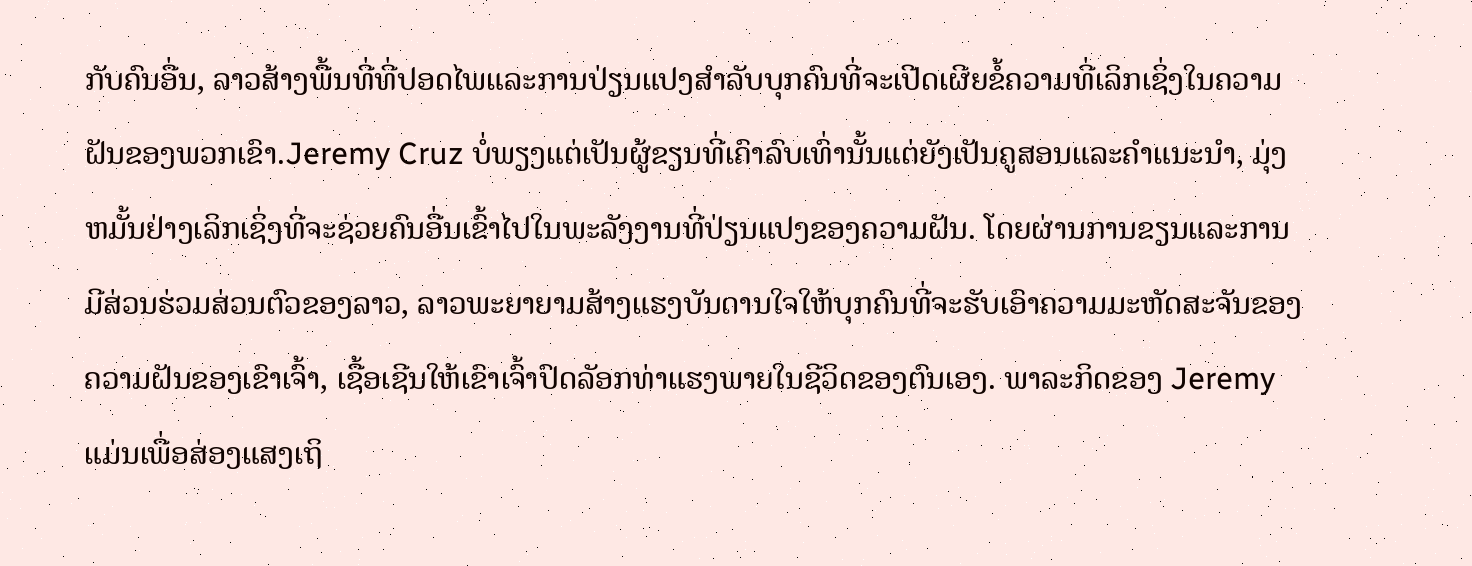ກັບຄົນອື່ນ, ລາວສ້າງພື້ນທີ່ທີ່ປອດໄພແລະການປ່ຽນແປງສໍາລັບບຸກຄົນທີ່ຈະເປີດເຜີຍຂໍ້ຄວາມທີ່ເລິກເຊິ່ງໃນຄວາມຝັນຂອງພວກເຂົາ.Jeremy Cruz ບໍ່ພຽງແຕ່ເປັນຜູ້ຂຽນທີ່ເຄົາລົບເທົ່ານັ້ນແຕ່ຍັງເປັນຄູສອນແລະຄໍາແນະນໍາ, ມຸ່ງຫມັ້ນຢ່າງເລິກເຊິ່ງທີ່ຈະຊ່ວຍຄົນອື່ນເຂົ້າໄປໃນພະລັງງານທີ່ປ່ຽນແປງຂອງຄວາມຝັນ. ໂດຍຜ່ານການຂຽນແລະການມີສ່ວນຮ່ວມສ່ວນຕົວຂອງລາວ, ລາວພະຍາຍາມສ້າງແຮງບັນດານໃຈໃຫ້ບຸກຄົນທີ່ຈະຮັບເອົາຄວາມມະຫັດສະຈັນຂອງຄວາມຝັນຂອງເຂົາເຈົ້າ, ເຊື້ອເຊີນໃຫ້ເຂົາເຈົ້າປົດລັອກທ່າແຮງພາຍໃນຊີວິດຂອງຕົນເອງ. ພາລະກິດຂອງ Jeremy ແມ່ນເພື່ອສ່ອງແສງເຖິ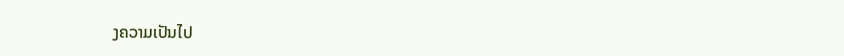ງຄວາມເປັນໄປ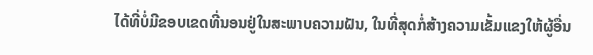ໄດ້ທີ່ບໍ່ມີຂອບເຂດທີ່ນອນຢູ່ໃນສະພາບຄວາມຝັນ, ໃນທີ່ສຸດກໍ່ສ້າງຄວາມເຂັ້ມແຂງໃຫ້ຜູ້ອື່ນ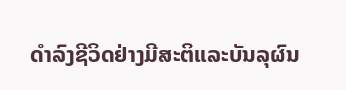ດໍາລົງຊີວິດຢ່າງມີສະຕິແລະບັນລຸຜົນ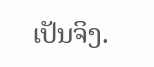ເປັນຈິງ.